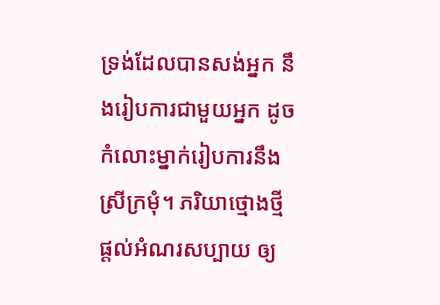ទ្រង់ដែលបានសង់អ្នក នឹងរៀបការជាមួយអ្នក ដូចកំលោះម្នាក់រៀបការនឹងស្រីក្រមុំ។ ភរិយាថ្មោងថ្មីផ្ដល់អំណរសប្បាយ ឲ្យ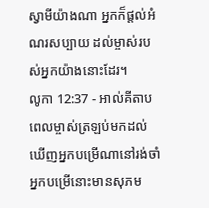ស្វាមីយ៉ាងណា អ្នកក៏ផ្ដល់អំណរសប្បាយ ដល់ម្ចាស់របស់អ្នកយ៉ាងនោះដែរ។
លូកា 12:37 - អាល់គីតាប ពេលម្ចាស់ត្រឡប់មកដល់ ឃើញអ្នកបម្រើណានៅរង់ចាំ អ្នកបម្រើនោះមានសុភម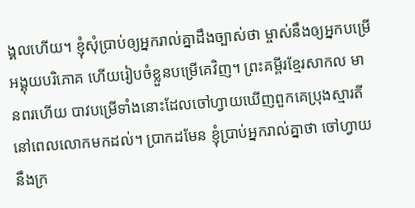ង្គលហើយ។ ខ្ញុំសុំប្រាប់ឲ្យអ្នករាល់គ្នាដឹងច្បាស់ថា ម្ចាស់នឹងឲ្យអ្នកបម្រើអង្គុយបរិភោគ ហើយរៀបចំខ្លួនបម្រើគេវិញ។ ព្រះគម្ពីរខ្មែរសាកល មានពរហើយ បាវបម្រើទាំងនោះដែលចៅហ្វាយឃើញពួកគេប្រុងស្មារតី នៅពេលលោកមកដល់។ ប្រាកដមែន ខ្ញុំប្រាប់អ្នករាល់គ្នាថា ចៅហ្វាយនឹងក្រ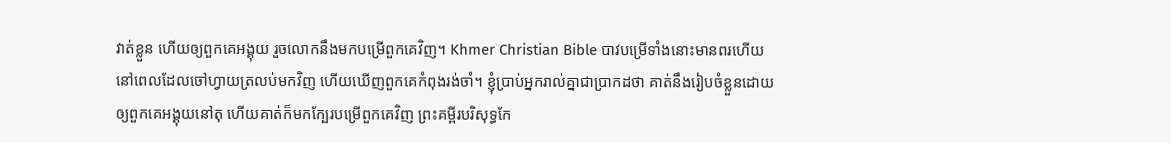វាត់ខ្លួន ហើយឲ្យពួកគេអង្គុយ រួចលោកនឹងមកបម្រើពួកគេវិញ។ Khmer Christian Bible បាវបម្រើទាំងនោះមានពរហើយ នៅពេលដែលចៅហ្វាយត្រលប់មកវិញ ហើយឃើញពួកគេកំពុងរង់ចាំ។ ខ្ញុំប្រាប់អ្នករាល់គ្នាជាប្រាកដថា គាត់នឹងរៀបចំខ្លួនដោយឲ្យពួកគេអង្គុយនៅតុ ហើយគាត់ក៏មកក្បែរបម្រើពួកគេវិញ ព្រះគម្ពីរបរិសុទ្ធកែ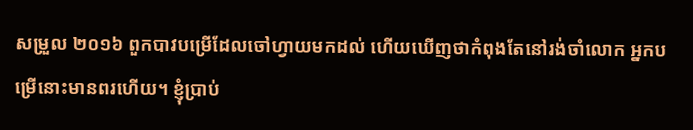សម្រួល ២០១៦ ពួកបាវបម្រើដែលចៅហ្វាយមកដល់ ហើយឃើញថាកំពុងតែនៅរង់ចាំលោក អ្នកបម្រើនោះមានពរហើយ។ ខ្ញុំប្រាប់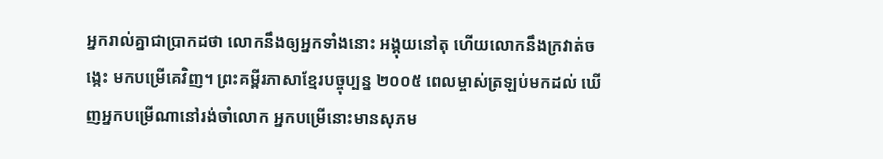អ្នករាល់គ្នាជាប្រាកដថា លោកនឹងឲ្យអ្នកទាំងនោះ អង្គុយនៅតុ ហើយលោកនឹងក្រវាត់ចង្កេះ មកបម្រើគេវិញ។ ព្រះគម្ពីរភាសាខ្មែរបច្ចុប្បន្ន ២០០៥ ពេលម្ចាស់ត្រឡប់មកដល់ ឃើញអ្នកបម្រើណានៅរង់ចាំលោក អ្នកបម្រើនោះមានសុភម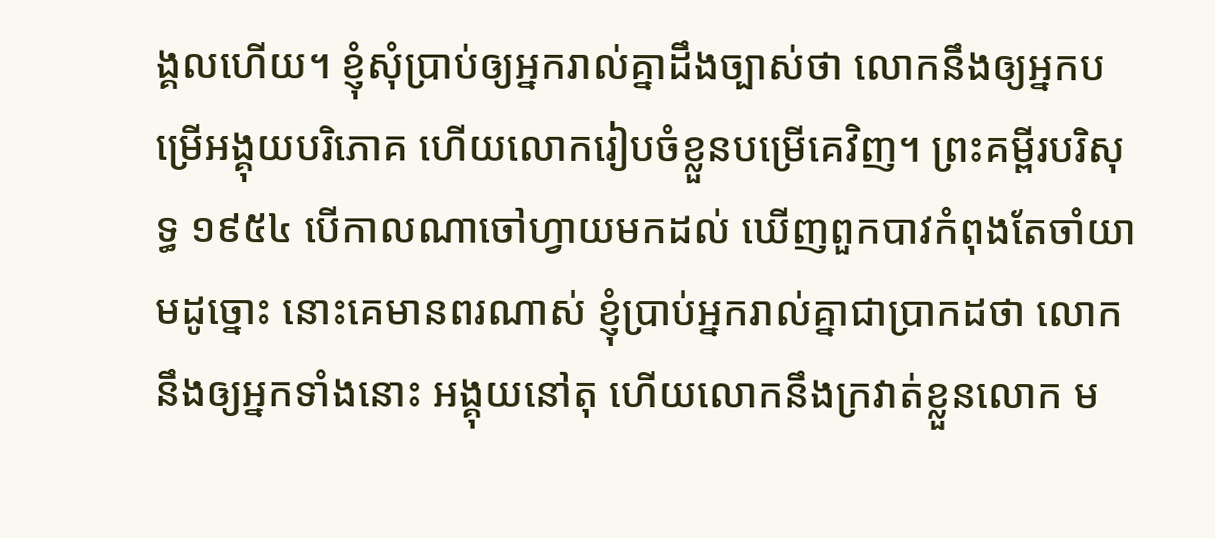ង្គលហើយ។ ខ្ញុំសុំប្រាប់ឲ្យអ្នករាល់គ្នាដឹងច្បាស់ថា លោកនឹងឲ្យអ្នកបម្រើអង្គុយបរិភោគ ហើយលោករៀបចំខ្លួនបម្រើគេវិញ។ ព្រះគម្ពីរបរិសុទ្ធ ១៩៥៤ បើកាលណាចៅហ្វាយមកដល់ ឃើញពួកបាវកំពុងតែចាំយាមដូច្នោះ នោះគេមានពរណាស់ ខ្ញុំប្រាប់អ្នករាល់គ្នាជាប្រាកដថា លោកនឹងឲ្យអ្នកទាំងនោះ អង្គុយនៅតុ ហើយលោកនឹងក្រវាត់ខ្លួនលោក ម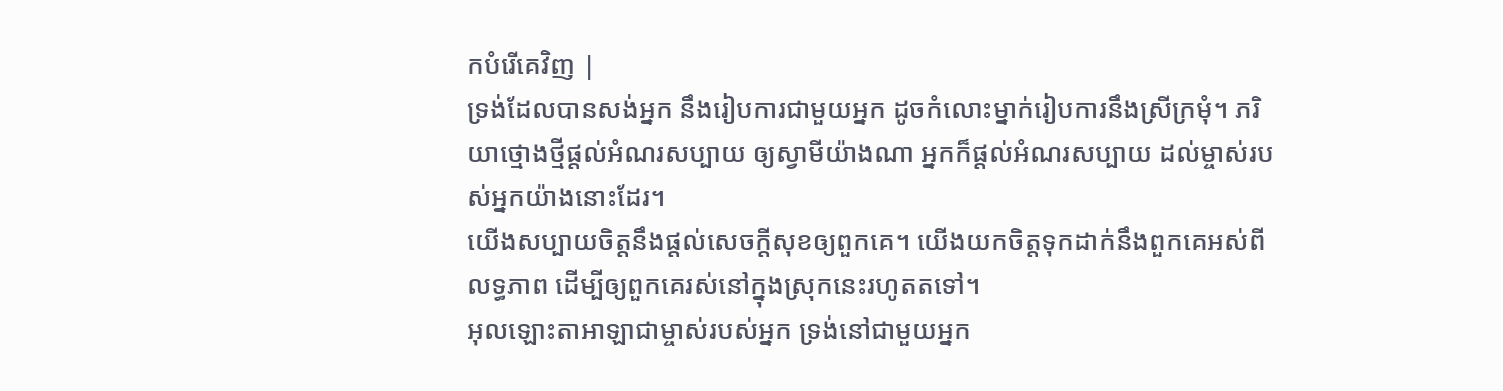កបំរើគេវិញ |
ទ្រង់ដែលបានសង់អ្នក នឹងរៀបការជាមួយអ្នក ដូចកំលោះម្នាក់រៀបការនឹងស្រីក្រមុំ។ ភរិយាថ្មោងថ្មីផ្ដល់អំណរសប្បាយ ឲ្យស្វាមីយ៉ាងណា អ្នកក៏ផ្ដល់អំណរសប្បាយ ដល់ម្ចាស់របស់អ្នកយ៉ាងនោះដែរ។
យើងសប្បាយចិត្តនឹងផ្ដល់សេចក្ដីសុខឲ្យពួកគេ។ យើងយកចិត្តទុកដាក់នឹងពួកគេអស់ពីលទ្ធភាព ដើម្បីឲ្យពួកគេរស់នៅក្នុងស្រុកនេះរហូតតទៅ។
អុលឡោះតាអាឡាជាម្ចាស់របស់អ្នក ទ្រង់នៅជាមួយអ្នក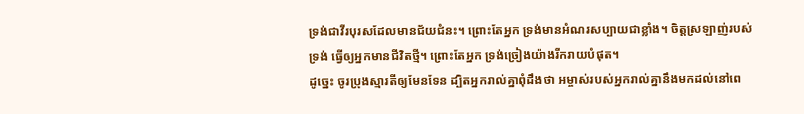ទ្រង់ជាវីរបុរសដែលមានជ័យជំនះ។ ព្រោះតែអ្នក ទ្រង់មានអំណរសប្បាយជាខ្លាំង។ ចិត្តស្រឡាញ់របស់ទ្រង់ ធ្វើឲ្យអ្នកមានជីវិតថ្មី។ ព្រោះតែអ្នក ទ្រង់ច្រៀងយ៉ាងរីករាយបំផុត។
ដូច្នេះ ចូរប្រុងស្មារតីឲ្យមែនទែន ដ្បិតអ្នករាល់គ្នាពុំដឹងថា អម្ចាស់របស់អ្នករាល់គ្នានឹងមកដល់នៅពេ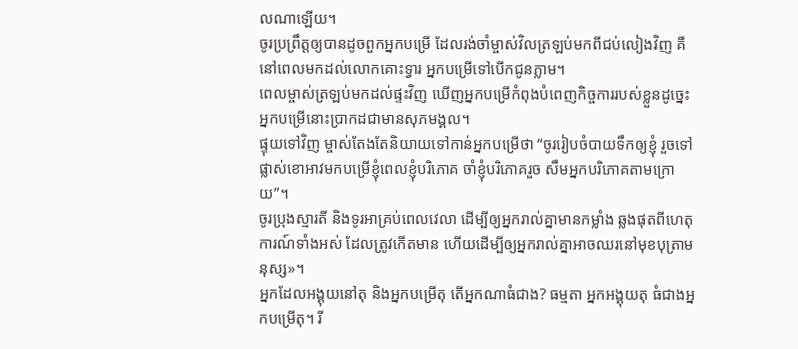លណាឡើយ។
ចូរប្រព្រឹត្ដឲ្យបានដូចពួកអ្នកបម្រើ ដែលរង់ចាំម្ចាស់វិលត្រឡប់មកពីជប់លៀងវិញ គឺនៅពេលមកដល់លោកគោះទ្វារ អ្នកបម្រើទៅបើកជូនភ្លាម។
ពេលម្ចាស់ត្រឡប់មកដល់ផ្ទះវិញ ឃើញអ្នកបម្រើកំពុងបំពេញកិច្ចការរបស់ខ្លួនដូច្នេះ អ្នកបម្រើនោះប្រាកដជាមានសុភមង្គល។
ផ្ទុយទៅវិញ ម្ចាស់តែងតែនិយាយទៅកាន់អ្នកបម្រើថា “ចូររៀបចំបាយទឹកឲ្យខ្ញុំ រួចទៅផ្លាស់ខោអាវមកបម្រើខ្ញុំពេលខ្ញុំបរិភោគ ចាំខ្ញុំបរិភោគរួច សឹមអ្នកបរិភោគតាមក្រោយ”។
ចូរប្រុងស្មារតី និងទូរអាគ្រប់ពេលវេលា ដើម្បីឲ្យអ្នករាល់គ្នាមានកម្លាំង ឆ្លងផុតពីហេតុការណ៍ទាំងអស់ ដែលត្រូវកើតមាន ហើយដើម្បីឲ្យអ្នករាល់គ្នាអាចឈរនៅមុខបុត្រាមនុស្ស»។
អ្នកដែលអង្គុយនៅតុ និងអ្នកបម្រើតុ តើអ្នកណាធំជាង? ធម្មតា អ្នកអង្គុយតុ ធំជាងអ្នកបម្រើតុ។ រី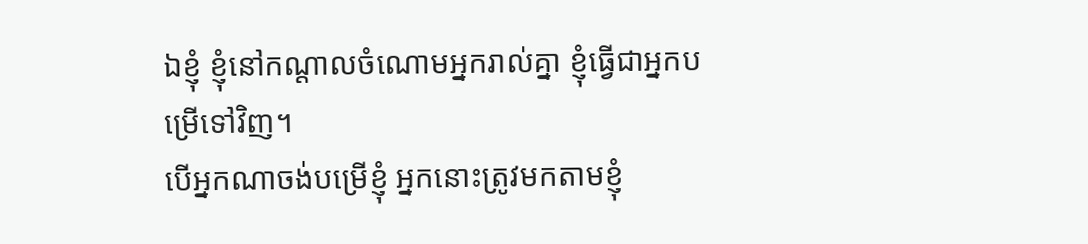ឯខ្ញុំ ខ្ញុំនៅកណ្ដាលចំណោមអ្នករាល់គ្នា ខ្ញុំធ្វើជាអ្នកបម្រើទៅវិញ។
បើអ្នកណាចង់បម្រើខ្ញុំ អ្នកនោះត្រូវមកតាមខ្ញុំ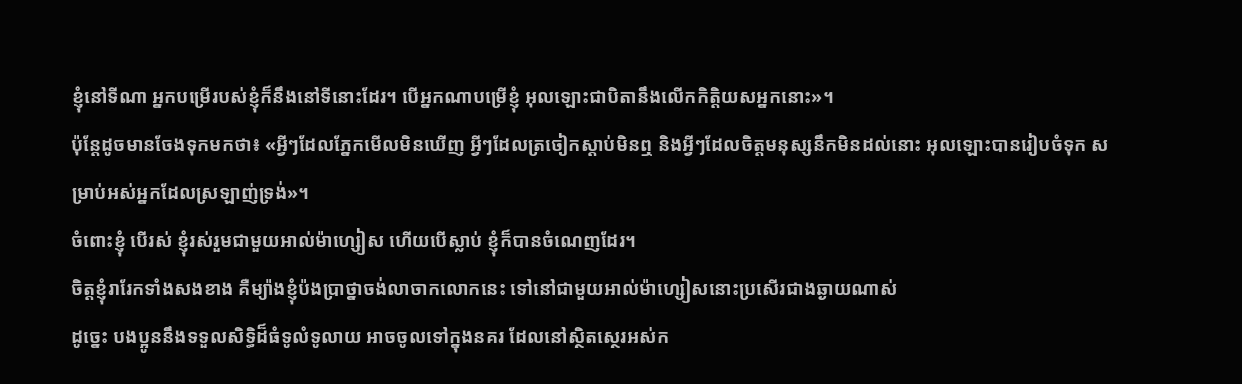ខ្ញុំនៅទីណា អ្នកបម្រើរបស់ខ្ញុំក៏នឹងនៅទីនោះដែរ។ បើអ្នកណាបម្រើខ្ញុំ អុលឡោះជាបិតានឹងលើកកិត្ដិយសអ្នកនោះ»។
ប៉ុន្ដែដូចមានចែងទុកមកថា៖ «អ្វីៗដែលភ្នែកមើលមិនឃើញ អ្វីៗដែលត្រចៀកស្ដាប់មិនឮ និងអ្វីៗដែលចិត្ដមនុស្សនឹកមិនដល់នោះ អុលឡោះបានរៀបចំទុក សម្រាប់អស់អ្នកដែលស្រឡាញ់ទ្រង់»។
ចំពោះខ្ញុំ បើរស់ ខ្ញុំរស់រួមជាមួយអាល់ម៉ាហ្សៀស ហើយបើស្លាប់ ខ្ញុំក៏បានចំណេញដែរ។
ចិត្ដខ្ញុំរារែកទាំងសងខាង គឺម្យ៉ាងខ្ញុំប៉ងប្រាថ្នាចង់លាចាកលោកនេះ ទៅនៅជាមួយអាល់ម៉ាហ្សៀសនោះប្រសើរជាងឆ្ងាយណាស់
ដូច្នេះ បងប្អូននឹងទទួលសិទ្ធិដ៏ធំទូលំទូលាយ អាចចូលទៅក្នុងនគរ ដែលនៅស្ថិតស្ថេរអស់ក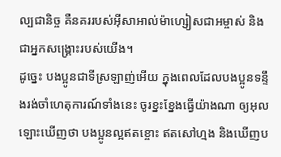ល្បជានិច្ច គឺនគររបស់អ៊ីសាអាល់ម៉ាហ្សៀសជាអម្ចាស់ និងជាអ្នកសង្គ្រោះរបស់យើង។
ដូច្នេះ បងប្អូនជាទីស្រឡាញ់អើយ ក្នុងពេលដែលបងប្អូនទន្ទឹងរង់ចាំហេតុការណ៍ទាំងនេះ ចូរខ្នះខ្នែងធ្វើយ៉ាងណា ឲ្យអុលឡោះឃើញថា បងប្អូនល្អឥតខ្ចោះ ឥតសៅហ្មង និងឃើញប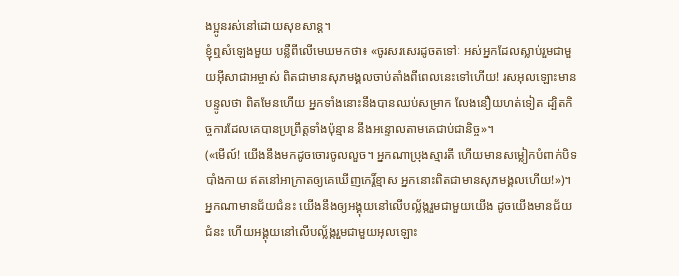ងប្អូនរស់នៅដោយសុខសាន្ដ។
ខ្ញុំឮសំឡេងមួយ បន្លឺពីលើមេឃមកថា៖ «ចូរសរសេរដូចតទៅៈ អស់អ្នកដែលស្លាប់រួមជាមួយអ៊ីសាជាអម្ចាស់ ពិតជាមានសុភមង្គលចាប់តាំងពីពេលនេះទៅហើយ! រសអុលឡោះមានបន្ទូលថា ពិតមែនហើយ អ្នកទាំងនោះនឹងបានឈប់សម្រាក លែងនឿយហត់ទៀត ដ្បិតកិច្ចការដែលគេបានប្រព្រឹត្ដទាំងប៉ុន្មាន នឹងអន្ទោលតាមគេជាប់ជានិច្ច»។
(«មើល៍! យើងនឹងមកដូចចោរចូលលួច។ អ្នកណាប្រុងស្មារតី ហើយមានសម្លៀកបំពាក់បិទបាំងកាយ ឥតនៅអាក្រាតឲ្យគេឃើញកេរ្ដិ៍ខ្មាស អ្នកនោះពិតជាមានសុភមង្គលហើយ!»)។
អ្នកណាមានជ័យជំនះ យើងនឹងឲ្យអង្គុយនៅលើបល្ល័ង្ករួមជាមួយយើង ដូចយើងមានជ័យជំនះ ហើយអង្គុយនៅលើបល្ល័ង្ករួមជាមួយអុលឡោះ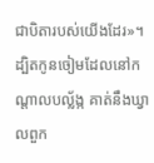ជាបិតារបស់យើងដែរ»។
ដ្បិតកូនចៀមដែលនៅកណ្ដាលបល្ល័ង្ក គាត់នឹងឃ្វាលពួក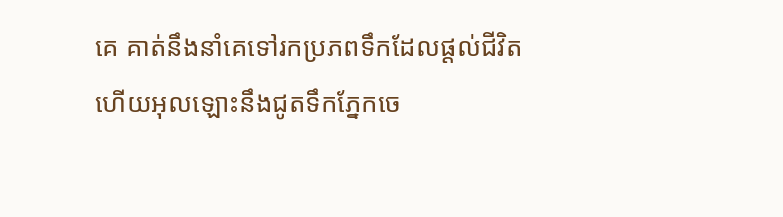គេ គាត់នឹងនាំគេទៅរកប្រភពទឹកដែលផ្ដល់ជីវិត ហើយអុលឡោះនឹងជូតទឹកភ្នែកចេ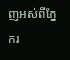ញអស់ពីភ្នែករ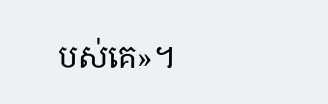បស់គេ»។